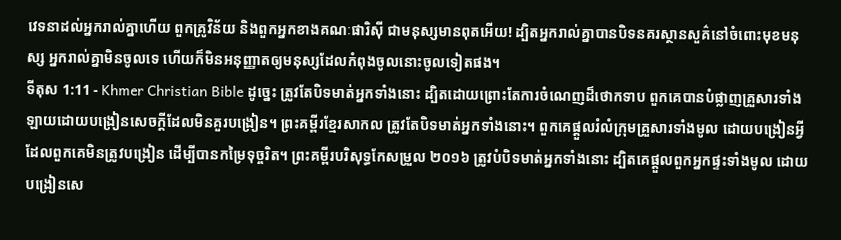វេទនាដល់អ្នករាល់គ្នាហើយ ពួកគ្រូវិន័យ និងពួកអ្នកខាងគណៈផារិស៊ី ជាមនុស្សមានពុតអើយ! ដ្បិតអ្នករាល់គ្នាបានបិទនគរស្ថានសួគ៌នៅចំពោះមុខមនុស្ស អ្នករាល់គ្នាមិនចូលទេ ហើយក៏មិនអនុញ្ញាតឲ្យមនុស្សដែលកំពុងចូលនោះចូលទៀតផង។
ទីតុស 1:11 - Khmer Christian Bible ដូច្នេះ ត្រូវតែបិទមាត់អ្នកទាំងនោះ ដ្បិតដោយព្រោះតែការចំណេញដ៏ថោកទាប ពួកគេបានបំផ្លាញគ្រួសារទាំងឡាយដោយបង្រៀនសេចក្ដីដែលមិនគួរបង្រៀន។ ព្រះគម្ពីរខ្មែរសាកល ត្រូវតែបិទមាត់អ្នកទាំងនោះ។ ពួកគេផ្ដួលរំលំក្រុមគ្រួសារទាំងមូល ដោយបង្រៀនអ្វីដែលពួកគេមិនត្រូវបង្រៀន ដើម្បីបានកម្រៃទុច្ចរិត។ ព្រះគម្ពីរបរិសុទ្ធកែសម្រួល ២០១៦ ត្រូវបំបិទមាត់អ្នកទាំងនោះ ដ្បិតគេផ្តួលពួកអ្នកផ្ទះទាំងមូល ដោយបង្រៀនសេ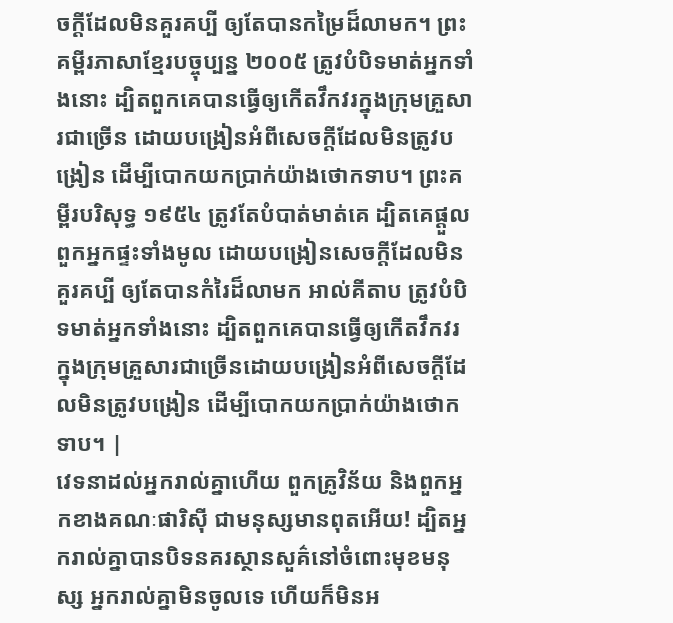ចក្ដីដែលមិនគួរគប្បី ឲ្យតែបានកម្រៃដ៏លាមក។ ព្រះគម្ពីរភាសាខ្មែរបច្ចុប្បន្ន ២០០៥ ត្រូវបំបិទមាត់អ្នកទាំងនោះ ដ្បិតពួកគេបានធ្វើឲ្យកើតវឹកវរក្នុងក្រុមគ្រួសារជាច្រើន ដោយបង្រៀនអំពីសេចក្ដីដែលមិនត្រូវបង្រៀន ដើម្បីបោកយកប្រាក់យ៉ាងថោកទាប។ ព្រះគម្ពីរបរិសុទ្ធ ១៩៥៤ ត្រូវតែបំបាត់មាត់គេ ដ្បិតគេផ្តួលពួកអ្នកផ្ទះទាំងមូល ដោយបង្រៀនសេចក្ដីដែលមិនគួរគប្បី ឲ្យតែបានកំរៃដ៏លាមក អាល់គីតាប ត្រូវបំបិទមាត់អ្នកទាំងនោះ ដ្បិតពួកគេបានធ្វើឲ្យកើតវឹកវរ ក្នុងក្រុមគ្រួសារជាច្រើនដោយបង្រៀនអំពីសេចក្ដីដែលមិនត្រូវបង្រៀន ដើម្បីបោកយកប្រាក់យ៉ាងថោកទាប។ |
វេទនាដល់អ្នករាល់គ្នាហើយ ពួកគ្រូវិន័យ និងពួកអ្នកខាងគណៈផារិស៊ី ជាមនុស្សមានពុតអើយ! ដ្បិតអ្នករាល់គ្នាបានបិទនគរស្ថានសួគ៌នៅចំពោះមុខមនុស្ស អ្នករាល់គ្នាមិនចូលទេ ហើយក៏មិនអ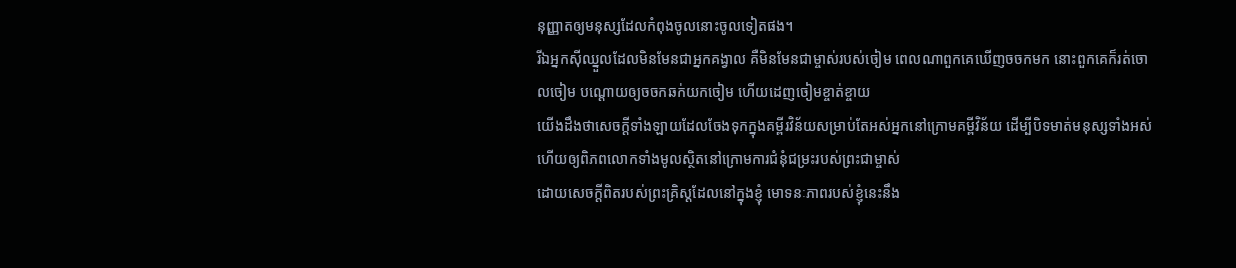នុញ្ញាតឲ្យមនុស្សដែលកំពុងចូលនោះចូលទៀតផង។
រីឯអ្នកស៊ីឈ្នួលដែលមិនមែនជាអ្នកគង្វាល គឺមិនមែនជាម្ចាស់របស់ចៀម ពេលណាពួកគេឃើញចចកមក នោះពួកគេក៏រត់ចោលចៀម បណ្ដោយឲ្យចចកឆក់យកចៀម ហើយដេញចៀមខ្ចាត់ខ្ចាយ
យើងដឹងថាសេចក្ដីទាំងឡាយដែលចែងទុកក្នុងគម្ពីរវិន័យសម្រាប់តែអស់អ្នកនៅក្រោមគម្ពីវិន័យ ដើម្បីបិទមាត់មនុស្សទាំងអស់ ហើយឲ្យពិភពលោកទាំងមូលស្ថិតនៅក្រោមការជំនុំជម្រះរបស់ព្រះជាម្ចាស់
ដោយសេចក្ដីពិតរបស់ព្រះគ្រិស្ដដែលនៅក្នុងខ្ញុំ មោទនៈភាពរបស់ខ្ញុំនេះនឹង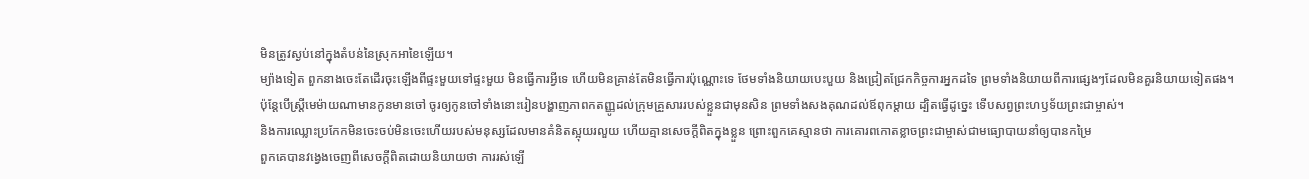មិនត្រូវស្ងប់នៅក្នុងតំបន់នៃស្រុកអាខៃឡើយ។
ម្យ៉ាងទៀត ពួកនាងចេះតែដើរចុះឡើងពីផ្ទះមួយទៅផ្ទះមួយ មិនធ្វើការអ្វីទេ ហើយមិនគ្រាន់តែមិនធ្វើការប៉ុណ្ណោះទេ ថែមទាំងនិយាយបេះបួយ និងជ្រៀតជ្រែកកិច្ចការអ្នកដទៃ ព្រមទាំងនិយាយពីការផ្សេងៗដែលមិនគួរនិយាយទៀតផង។
ប៉ុន្ដែបើស្រ្ដីមេម៉ាយណាមានកូនមានចៅ ចូរឲ្យកូនចៅទាំងនោះរៀនបង្ហាញភាពកតញ្ញូដល់ក្រុមគ្រួសាររបស់ខ្លួនជាមុនសិន ព្រមទាំងសងគុណដល់ឪពុកម្ដាយ ដ្បិតធ្វើដូច្នេះ ទើបសព្វព្រះហឫទ័យព្រះជាម្ចាស់។
និងការឈ្លោះប្រកែកមិនចេះចប់មិនចេះហើយរបស់មនុស្សដែលមានគំនិតស្អុយរលួយ ហើយគ្មានសេចក្ដីពិតក្នុងខ្លួន ព្រោះពួកគេស្មានថា ការគោរពកោតខ្លាចព្រះជាម្ចាស់ជាមធ្យោបាយនាំឲ្យបានកម្រៃ
ពួកគេបានវង្វេងចេញពីសេចក្ដីពិតដោយនិយាយថា ការរស់ឡើ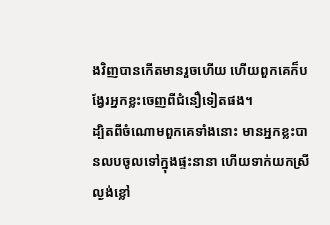ងវិញបានកើតមានរួចហើយ ហើយពួកគេក៏បង្វែរអ្នកខ្លះចេញពីជំនឿទៀតផង។
ដ្បិតពីចំណោមពួកគេទាំងនោះ មានអ្នកខ្លះបានលបចូលទៅក្នុងផ្ទះនានា ហើយទាក់យកស្រីល្ងង់ខ្លៅ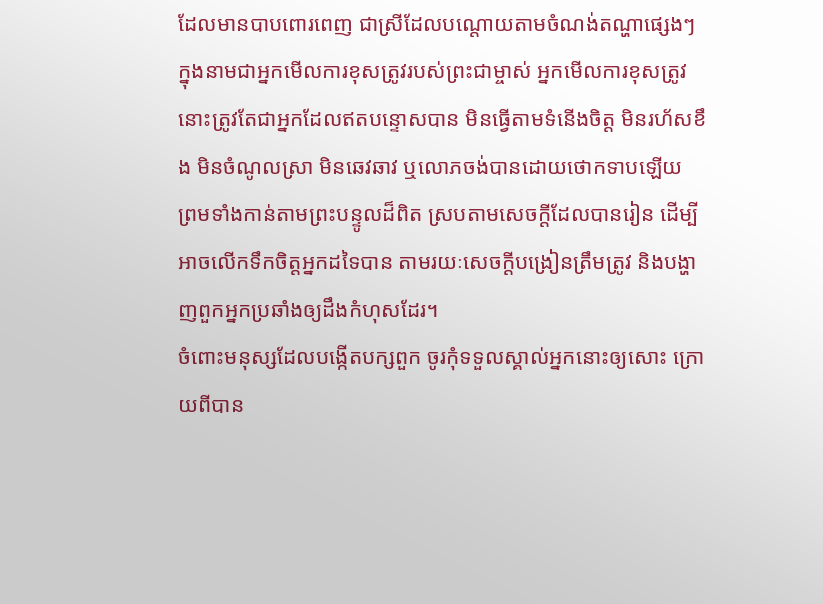ដែលមានបាបពោរពេញ ជាស្រីដែលបណ្តោយតាមចំណង់តណ្ហាផ្សេងៗ
ក្នុងនាមជាអ្នកមើលការខុសត្រូវរបស់ព្រះជាម្ចាស់ អ្នកមើលការខុសត្រូវនោះត្រូវតែជាអ្នកដែលឥតបន្ទោសបាន មិនធ្វើតាមទំនើងចិត្ដ មិនរហ័សខឹង មិនចំណូលស្រា មិនឆេវឆាវ ឬលោភចង់បានដោយថោកទាបឡើយ
ព្រមទាំងកាន់តាមព្រះបន្ទូលដ៏ពិត ស្របតាមសេចក្ដីដែលបានរៀន ដើម្បីអាចលើកទឹកចិត្ដអ្នកដទៃបាន តាមរយៈសេចក្ដីបង្រៀនត្រឹមត្រូវ និងបង្ហាញពួកអ្នកប្រឆាំងឲ្យដឹងកំហុសដែរ។
ចំពោះមនុស្សដែលបង្កើតបក្សពួក ចូរកុំទទួលស្គាល់អ្នកនោះឲ្យសោះ ក្រោយពីបាន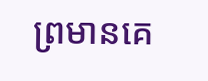ព្រមានគេ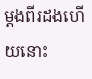ម្ដងពីរដងហើយនោះ